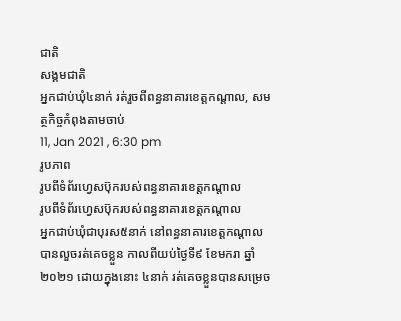ជាតិ
សង្គមជាតិ
អ្នកជាប់ឃុំ៤នាក់ រត់រួចពីពន្ធនាគារខេត្តកណ្តាល, សមត្ថកិច្ចកំពុងតាមចាប់
11, Jan 2021 , 6:30 pm
រូបភាព
រូបពីទំព័រហ្វេសប៊ុករបស់ពន្ធនាគារខេត្តកណ្តាល
រូបពីទំព័រហ្វេសប៊ុករបស់ពន្ធនាគារខេត្តកណ្តាល
អ្នកជាប់ឃុំជាបុរស៥នាក់ នៅពន្ធនាគារខេត្តកណ្តាល បានលួចរត់គេចខ្លួន កាលពីយប់ថ្ងៃទី៩ ខែមករា ឆ្នាំ២០២១ ដោយក្នុងនោះ ៤នាក់ រត់គេចខ្លួនបានសម្រេច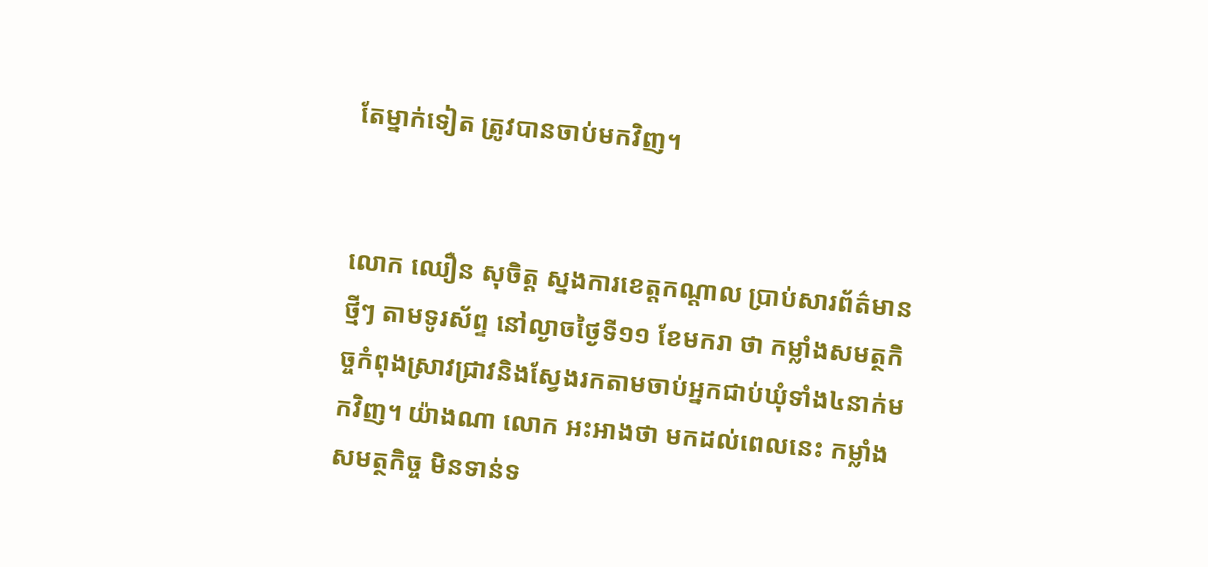តែម្នាក់ទៀត ត្រូវបានចាប់មកវិញ។


លោក ឈឿន សុចិត្ត ស្នងការខេត្តកណ្តាល ប្រាប់សារព័ត៌មានថ្មីៗ តាមទូរស័ព្ទ នៅល្ងាចថ្ងៃទី១១ ខែមករា ថា កម្លាំងសមត្ថកិច្ចកំពុងស្រាវជ្រាវនិងស្វែងរកតាមចាប់អ្នកជាប់ឃុំទាំង៤នាក់មកវិញ។ យ៉ាងណា លោក អះអាងថា មកដល់ពេលនេះ កម្លាំងសមត្ថកិច្ច មិនទាន់ទ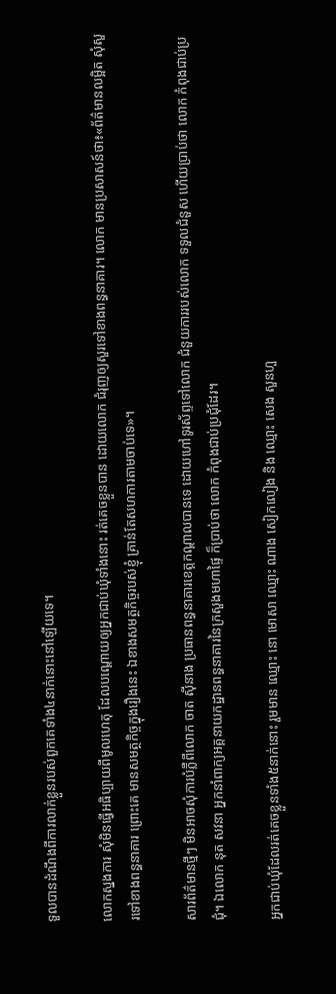ទួលបានដំណឹងពីការលាក់ខ្លួនរបស់ពួកគេទាំង៤នាក់នោះនៅឡើយទេ។

លោកស្នងការ សុំមិនធ្វើអធិប្បាយពីមូលហេតុ ដែលបណ្តោយឲ្យអ្នកជាប់ឃុំទាំងនោះ រត់គេចខ្លួនបាន ដោយលោក ជំរុញឲ្យសួរទៅខាងពន្ធនាគារ។ លោក មានប្រសាសន៍ថា៖«ព័ត៌មានលម្អិត សុំសួរទៅខាងពន្ធនាគារ ព្រោះគេ មានសមត្ថកិច្ចក្នុងរឿងនេះ ឯខាងសមត្ថកិច្ចរបស់ខ្ញុំ គ្រាន់តែសហការតាមចាប់ទេ»។

សារព័ត៌មានថ្មីៗ មិនអាចសុំការបំភ្លឺពីលោក ចាត ស៊ីនាង ប្រធានពន្ធនាគារខេត្តកណ្តាលបានទេ ដោយហៅទូរស័ព្ទទៅលោក ជំនួយការរបស់លោក ទទួលជំនួស ហើយប្រាប់ថា លោក កំពុងជាប់ប្រជុំ។ ឯលោក នុត សវនា អ្នកនាំពាក្យអគ្គនាយកដ្ឋានពន្ធនាគារនៃក្រសួងមហាផ្ទៃ ក៏ប្រាប់ថា លោក កំពុងជាប់ប្រជុំដែរ។

អ្នកជាប់ឃុំដែលរត់គេចខ្លួនទាំង៥នាក់នោះ រួមមាន ឈ្មោះ នោ មោសា ឈ្មោះ ណាង សៀកលៀង និង ឈ្មោះ សេង សួនហួ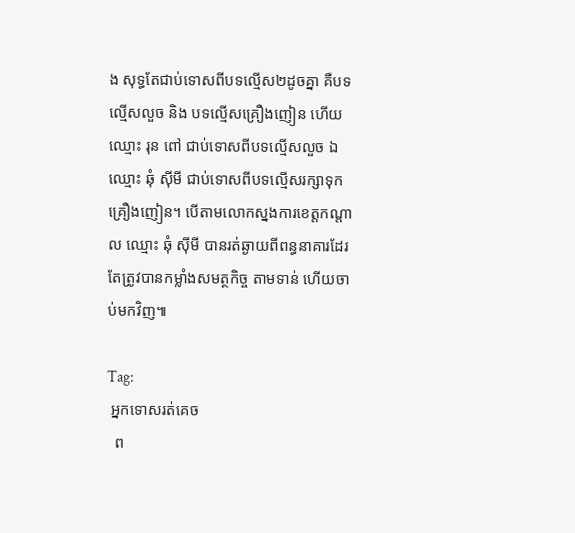ង សុទ្ធតែជាប់ទោសពីបទល្មើស២ដូចគ្នា គឺបទល្មើសលួច និង បទល្មើសគ្រឿងញៀន ហើយឈ្មោះ រុន ពៅ ជាប់ទោសពីបទល្មើសលួច ឯឈ្មោះ ឆុំ ស៊ីមី ជាប់ទោសពីបទល្មើសរក្សាទុកគ្រឿងញៀន។ បើតាមលោកស្នងការខេត្តកណ្តាល ឈ្មោះ ឆុំ ស៊ីមី បានរត់ឆ្ងាយពីពន្ធនាគារដែរ តែត្រូវបានកម្លាំងសមត្ថកិច្ច តាមទាន់ ហើយចាប់មកវិញ៕

Tag:
 អ្នកទោសរត់គេច
  ព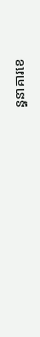ន្ធនាគារខេ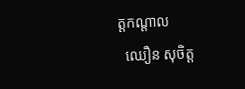ត្តកណ្តាល
  ឈឿន សុចិត្ត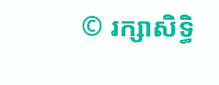© រក្សាសិទ្ធិ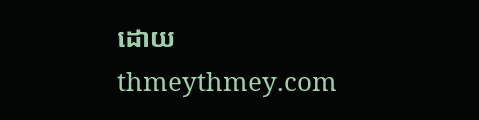ដោយ thmeythmey.com